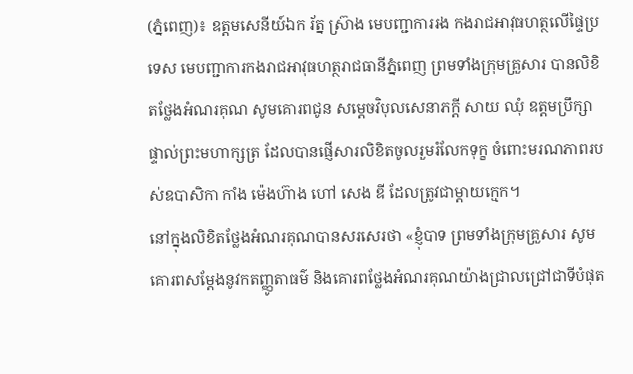(ភ្នំពេញ)៖ ឧត្តមសេនីយ៍ឯក រ័ត្ន ស្រ៊ាង មេបញ្ជាការរង កងរាជអាវុធហត្ថលើផ្ទៃប្រទេស មេបញ្ជាការកងរាជអាវុធហត្ថរាជធានីភ្នំពេញ ព្រមទាំងក្រុមគ្រួសារ បានលិខិតថ្លែងអំណរគុណ សូមគោរពជូន សម្តេចវិបុលសេនាភក្តី សាយ ឈុំ ឧត្តមប្រឹក្សាផ្ទាល់ព្រះមហាក្សត្រ ដែលបានផ្ញើសារលិខិតចូលរួមរំលែកទុក្ខ ចំពោះមរណភាពរបស់ឧបាសិកា កាំង ម៉េងហ៊ាង ហៅ សេង ឌី ដែលត្រូវជាម្តាយក្មេក។
នៅក្នុងលិខិតថ្លែងអំណរគុណបានសរសេរថា «ខ្ញុំបាទ ព្រមទាំងក្រុមគ្រួសារ សូមគោរពសម្តែងនូវកតញ្ញូតាធម៌ និងគោរពថ្លែងអំណរគុណយ៉ាងជ្រាលជ្រៅជាទីបំផុត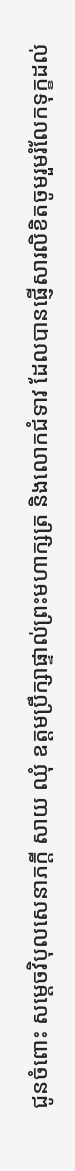ជូនចំពោះ សម្តេចវិបុលសេនាភក្តី សាយ ឈុំ ឧត្តមប្រឹក្សាផ្ទាល់ព្រះមហាក្សត្រ និងលោកជំទាវ ដែលបានផ្ញើសារលិខិតចូមរួមរំលែកទុក្ខដល់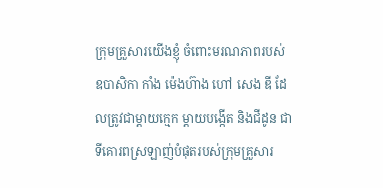ក្រុមគ្រួសារយើងខ្ញុំ ចំពោះមរណភាពរបស់ ឧបាសិកា កាំង ម៉េងហ៊ាង ហៅ សេង ឌី ដែលត្រូវជាម្តាយក្មេក ម្តាយបង្កើត និងជីដូន ជាទីគោរពស្រឡាញ់បំផុតរបស់ក្រុមគ្រួសារ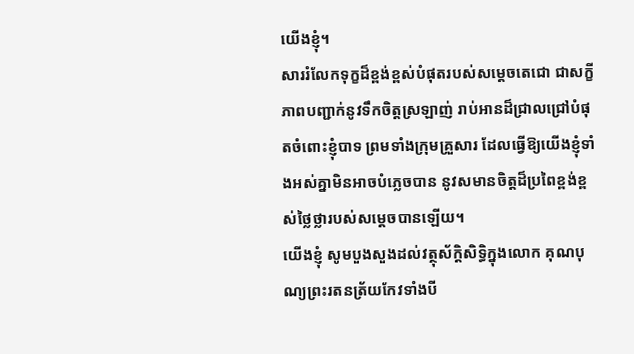យើងខ្ញុំ។
សាររំលែកទុក្ខដ៏ខ្ពង់ខ្ពស់បំផុតរបស់សម្តេចតេជោ ជាសក្ខីភាពបញ្ជាក់នូវទឹកចិត្តស្រឡាញ់ រាប់អានដ៏ជ្រាលជ្រៅបំផុតចំពោះខ្ញុំបាទ ព្រមទាំងក្រុមគ្រួសារ ដែលធ្វើឱ្យយើងខ្ញុំទាំងអស់គ្នាមិនអាចបំភ្លេចបាន នូវសមានចិត្តដ៏ប្រពៃខ្ពង់ខ្ពស់ថ្លៃថ្លារបស់សម្តេចបានឡើយ។
យើងខ្ញុំ សូមបួងសួងដល់វត្ថុស័ក្តិសិទ្ធិក្នុងលោក គុណបុណ្យព្រះរតនត្រ័យកែវទាំងបី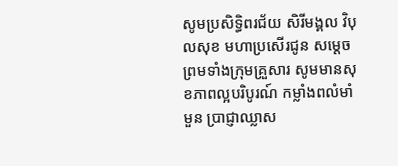សូមប្រសិទ្ធិពរជ័យ សិរីមង្គល វិបុលសុខ មហាប្រសើរជូន សម្តេច ព្រមទាំងក្រុមគ្រួសារ សូមមានសុខភាពល្អបរិបូរណ៍ កម្លាំងពលំមាំមួន ប្រាជ្ញាឈ្លាស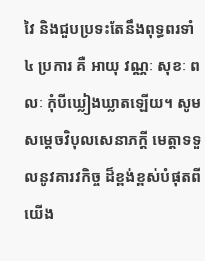វៃ និងជួបប្រទះតែនឹងពុទ្ធពរទាំ ៤ ប្រការ គឺ អាយុ វណ្ណៈ សុខៈ ពលៈ កុំបីឃ្លៀងឃ្លាតឡើយ។ សូម សម្តេចវិបុលសេនាភក្តី មេត្តាទទួលនូវគារវកិច្ច ដ៏ខ្ពង់ខ្ពស់បំផុតពីយើង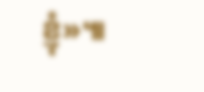ខ្ញុំ»៕